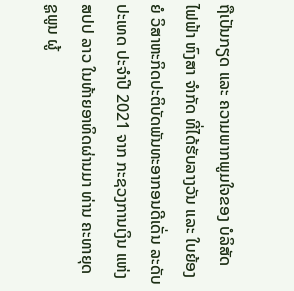ຖືເປັນກຽດ ແລະ ຄວາມພາກພູມໃຈຂອງ ບໍລິສັດ ໄຟຟ້າ ຫົງສາ ຈໍາກັດ ທີ່ໄດ້ຮັບລາງວັນ ແລະ ໃບຍ້ອງຍໍ ວິສາຫະກິດປະຕິບັດພັນທະອາກອນດີເດັ່ນ ລະດັບປະເທດ ປະຈໍາປີ 2021 ຈາກ ກະຊວງການເງິນ ແຫ່ງ ສປປ ລາວ ໃນທ້າຍອາທິດຜ່ານມາ ທ່ານ ຄະທາຍຸດ ຊູພູນ ຜູ້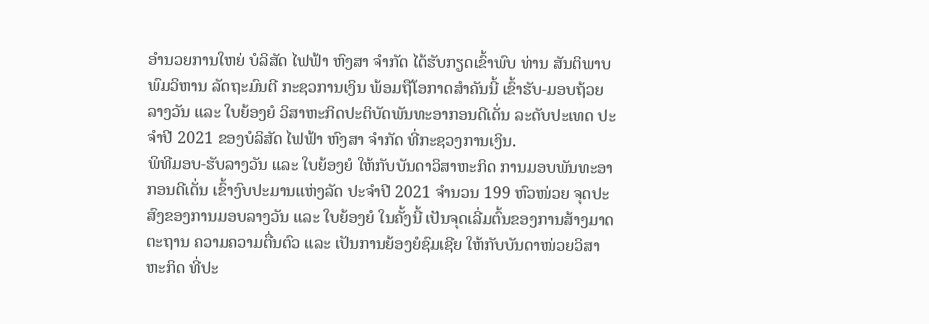ອໍານວຍການໃຫຍ່ ບໍລິສັດ ໄຟຟ້າ ຫົງສາ ຈໍາກັດ ໄດ້ຮັບກຽດເຂົ້າພົບ ທ່ານ ສັນຕິພາບ ພົມວິຫານ ລັດຖະມົນຕີ ກະຊວການເງິນ ພ້ອມຖືໂອກາດສໍາຄັນນີ້ ເຂົ້າຮັບ-ມອບຖ້ວຍລາງວັນ ແລະ ໃບຍ້ອງຍໍ ວິສາຫະກິດປະຕິບັດພັນທະອາກອນດີເດັ່ນ ລະດັບປະເທດ ປະຈໍາປີ 2021 ຂອງບໍລິສັດ ໄຟຟ້າ ຫົງສາ ຈໍາກັດ ທີ່ກະຊວງການເງິນ.
ພິທີມອບ-ຮັບລາງວັນ ແລະ ໃບຍ້ອງຍໍ ໃຫ້ກັບບັນດາວິສາຫະກິດ ການມອບພັນທະອາກອນດີເດັ່ນ ເຂົ້າງົບປະມານແຫ່ງລັດ ປະຈໍາປີ 2021 ຈໍານວນ 199 ຫົວໜ່ວຍ ຈຸດປະສົງຂອງການມອບລາງວັນ ແລະ ໃບຍ້ອງຍໍ ໃນຄັ້ງນີ້ ເປັນຈຸດເລີ່ມຕົ້ນຂອງການສ້າງມາດຕະຖານ ຄວາມຄວາມຕື່ນຕົວ ແລະ ເປັນການຍ້ອງຍໍຊົມເຊີຍ ໃຫ້ກັບບັນດາໜ່ວຍວິສາຫະກິດ ທີ່ປະ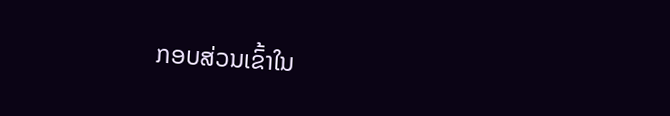ກອບສ່ວນເຂົ້າໃນ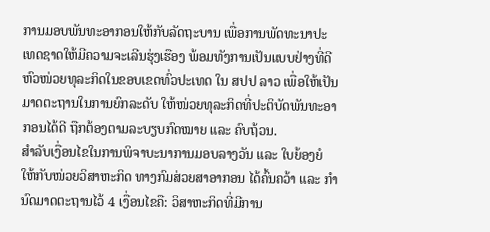ການມອບພັນທະອາກອນໃຫ້ກັບລັດຖະບານ ເພື່ອການພັດທະນາປະເທດຊາດໃຫ້ມີຄວາມຈະເລີນຮຸ່ງເຮືອງ ພ້ອມທັງການເປັນແບບຢ່າງທີ່ດີ ຫົວໜ່ວຍທຸລະກິດໃນຂອບເຂດທົ່ວປະເທດ ໃນ ສປປ ລາວ ເພື່ອໃຫ້ເປັນມາດຕະຖານໃນການຍົກລະດັບ ໃຫ້ໜ່ວຍທຸລະກິດທີ່ປະຕິບັດພັນທະອາກອນໄດ້ດີ ຖືກຕ້ອງຕາມລະບຽບກົດໝາຍ ແລະ ຄົບຖ້ວນ.
ສໍາລັບເງື່ອນໄຂໃນການພິຈາບະນາການມອບລາງວັນ ແລະ ໃບຍ້ອງຍໍ ໃຫ້ກັບໜ່ວຍວິສາຫະກິດ ທາງກົມສ່ວຍສາອາກອນ ໄດ້ຄົ້ນຄວ້າ ແລະ ກໍານົດມາດຕະຖານໄວ້ 4 ເງື່ອນໄຂຄື: ວິສາຫະກິດທີ່ມີການ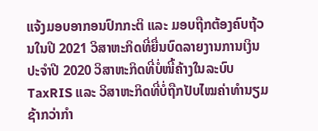ແຈ້ງມອບອາກອນປົກກະຕິ ແລະ ມອບຖືກຕ້ອງຄົບຖ້ວນໃນປີ 2021 ວິສາຫະກິດທີ່ຍື່ນບົດລາຍງານການເງິນ ປະຈໍາປີ 2020 ວິສາຫະກິດທີ່ບໍ່ໜີ້ຄ້າງໃນລະບົບ TaxRIS ແລະ ວິສາຫະກິດທີ່ບໍ່ຖືກປັບໄໝຄ່າທໍານຽມຊ້າກວ່າກໍາ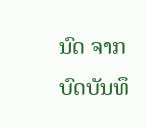ນົດ ຈາກບົດບັນທຶ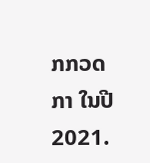ກກວດກາ ໃນປີ 2021.